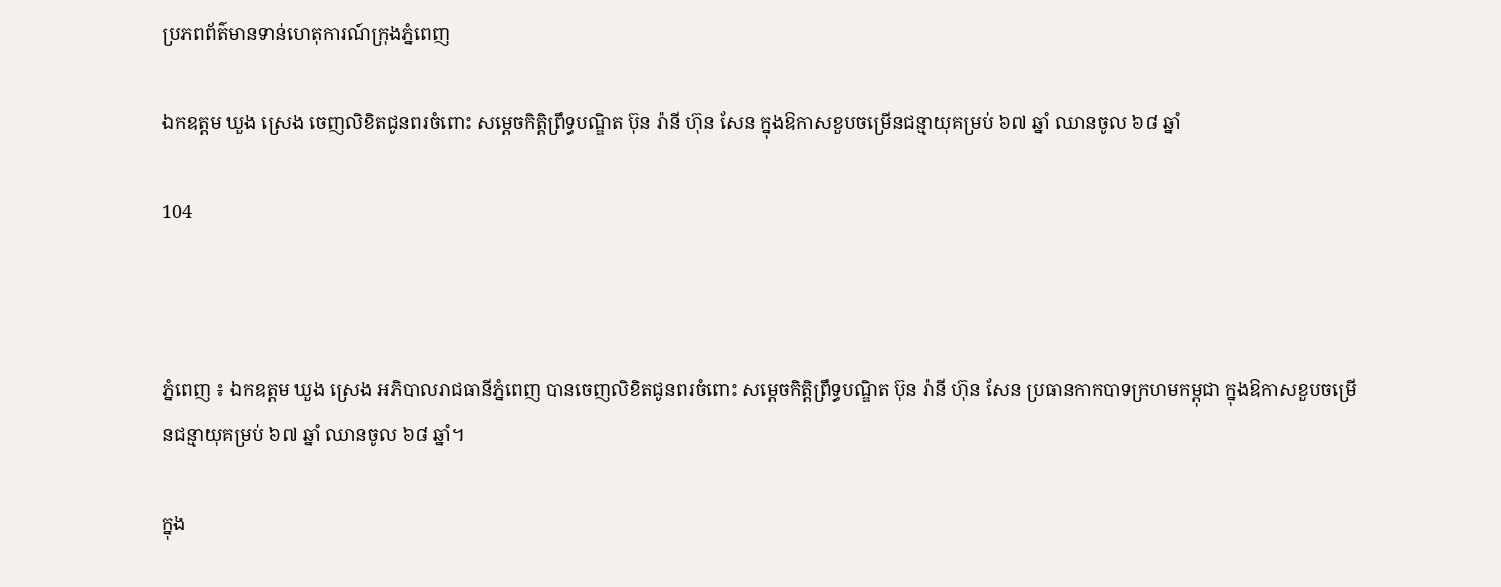ប្រភពព័ត៌មានទាន់ហេតុការណ៍ក្រុងភ្នំពេញ

ឯកឧត្តម ឃួង ស្រេង ចេញលិខិតជូនពរចំពោះ សម្តេចកិត្តិព្រឹទ្ធបណ្ឌិត ប៊ុន រ៉ានី ហ៊ុន សែន ក្នុងឱកាសខួបចម្រើនជន្មាយុគម្រប់ ៦៧ ឆ្នាំ ឈានចូល ៦៨ ឆ្នាំ

104



ភ្នំពេញ ៖ ឯកឧត្តម ឃួង ស្រេង អភិបាលរាជធានីភ្នំពេញ បានចេញលិខិតជូនពរចំពោះ សម្តេចកិត្តិព្រឹទ្ធបណ្ឌិត ប៊ុន រ៉ានី ហ៊ុន សែន ប្រធានកាកបាទក្រហមកម្ពុជា ក្នុងឱកាសខួបចម្រើនជន្មាយុគម្រប់ ៦៧ ឆ្នាំ ឈានចូល ៦៨ ឆ្នាំ។

ក្នុង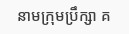នាមក្រុមប្រឹក្សា គ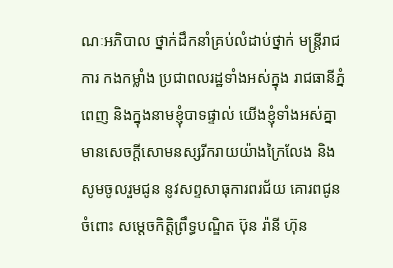ណៈអភិបាល ថ្នាក់ដឹកនាំគ្រប់លំដាប់ថ្នាក់ មន្ត្រីរាជការ កងកម្លាំង ប្រជាពលរដ្ឋទាំងអស់ក្នុង រាជធានីភ្នំពេញ និងក្នុងនាមខ្ញុំបាទផ្ទាល់ យើងខ្ញុំទាំងអស់គ្នា មានសេចក្តីសោមនស្សរីករាយយ៉ាងក្រៃលែង និងសូមចូលរួមជូន នូវសព្ទសាធុការពរជ័យ គោរពជូនចំពោះ សម្តេចកិត្តិព្រឹទ្ធបណ្ឌិត ប៊ុន រ៉ានី ហ៊ុន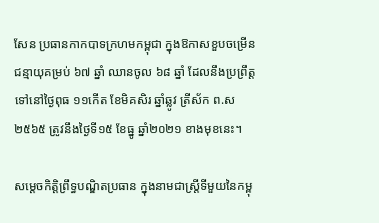សែន ប្រធានកាកបាទក្រហមកម្ពុជា ក្នុងឱកាសខួបចម្រើនជន្មាយុគម្រប់ ៦៧ ឆ្នាំ ឈានចូល ៦៨ ឆ្នាំ ដែលនឹងប្រព្រឹត្តទៅនៅថ្ងៃពុធ ១១កើត ខែមិគសិរ ឆ្នាំឆ្លូវ ត្រីស័ក ព.ស២៥៦៥ ត្រូវនឹងថ្ងៃទី១៥ ខែធ្នូ ឆ្នាំ២០២១ ខាងមុខនេះ។

សម្ដេចកិត្តិព្រឹទ្ធបណ្ឌិតប្រធាន ក្នុងនាមជាស្ត្រីទីមួយនៃកម្ពុ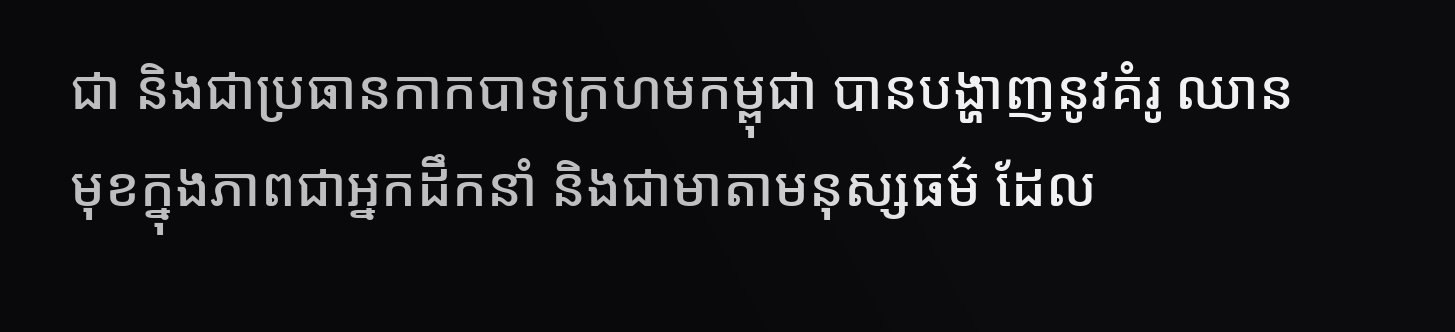ជា និងជាប្រធានកាកបាទក្រហមកម្ពុជា បានបង្ហាញនូវគំរូ ឈានមុខក្នុងភាពជាអ្នកដឹកនាំ និងជាមាតាមនុស្សធម៌ ដែល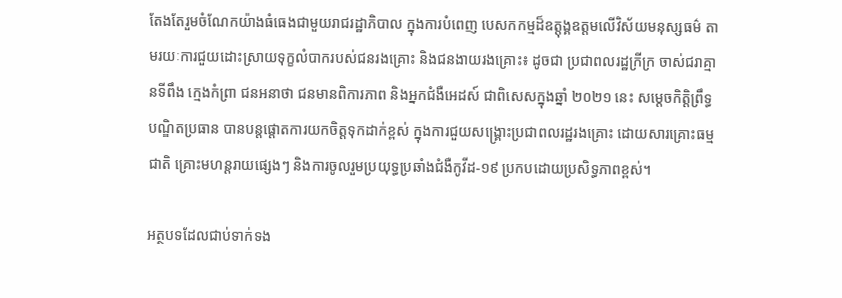តែងតែរួមចំណែកយ៉ាងធំធេងជាមួយរាជរដ្ឋាភិបាល ក្នុងការបំពេញ បេសកកម្មដ៏ឧត្តុង្គឧត្តមលើវិស័យមនុស្សធម៌ តាមរយៈការជួយដោះស្រាយទុក្ខលំបាករបស់ជនរងគ្រោះ និងជនងាយរងគ្រោះ៖ ដូចជា ប្រជាពលរដ្ឋក្រីក្រ ចាស់ជរាគ្មានទីពឹង ក្មេងកំព្រា ជនអនាថា ជនមានពិការភាព និងអ្នកជំងឺអេដស៍ ជាពិសេសក្នុងឆ្នាំ ២០២១ នេះ សម្តេចកិត្តិព្រឹទ្ធបណ្ឌិតប្រធាន បានបន្តផ្តោតការយកចិត្តទុកដាក់ខ្ពស់ ក្នុងការជួយសង្គ្រោះប្រជាពលរដ្ឋរងគ្រោះ ដោយសារគ្រោះធម្មជាតិ គ្រោះមហន្តរាយផ្សេងៗ និងការចូលរួមប្រយុទ្ធប្រឆាំងជំងឺកូវីដ-១៩ ប្រកបដោយប្រសិទ្ធភាពខ្ពស់។

អត្ថបទដែលជាប់ទាក់ទង